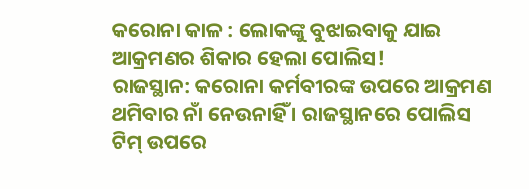କରୋନା କାଳ : ଲୋକଙ୍କୁ ବୁଝାଇବାକୁ ଯାଇ ଆକ୍ରମଣର ଶିକାର ହେଲା ପୋଲିସ!
ରାଜସ୍ଥାନ: କରୋନା କର୍ମବୀରଙ୍କ ଉପରେ ଆକ୍ରମଣ ଥମିବାର ନାଁ ନେଉନାହିଁ । ରାଜସ୍ଥାନରେ ପୋଲିସ ଟିମ୍ ଉପରେ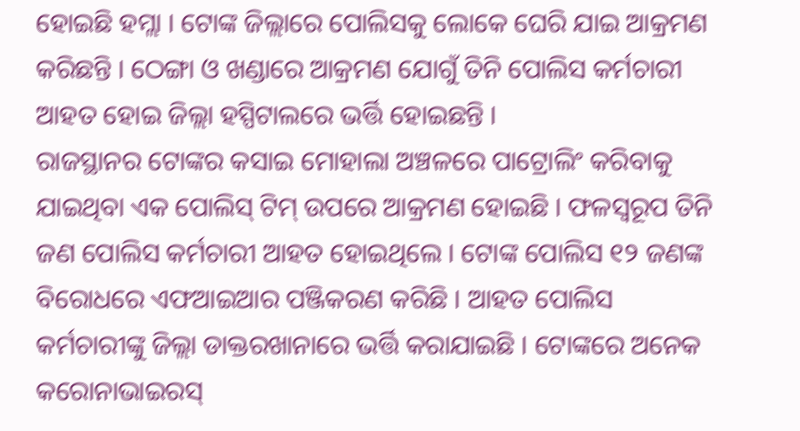ହୋଇଛି ହମ୍ଲା । ଟୋଙ୍କ ଜିଲ୍ଲାରେ ପୋଲିସକୁ ଲୋକେ ଘେରି ଯାଇ ଆକ୍ରମଣ କରିଛନ୍ତି । ଠେଙ୍ଗା ଓ ଖଣ୍ଡାରେ ଆକ୍ରମଣ ଯୋଗୁଁ ତିନି ପୋଲିସ କର୍ମଚାରୀ ଆହତ ହୋଇ ଜିଲ୍ଲା ହସ୍ପିଟାଲରେ ଭର୍ତ୍ତି ହୋଇଛନ୍ତି ।
ରାଜସ୍ଥାନର ଟୋଙ୍କର କସାଇ ମୋହାଲା ଅଞ୍ଚଳରେ ପାଟ୍ରୋଲିଂ କରିବାକୁ ଯାଇଥିବା ଏକ ପୋଲିସ୍ ଟିମ୍ ଉପରେ ଆକ୍ରମଣ ହୋଇଛି । ଫଳସ୍ୱରୂପ ତିନି ଜଣ ପୋଲିସ କର୍ମଚାରୀ ଆହତ ହୋଇଥିଲେ । ଟୋଙ୍କ ପୋଲିସ ୧୨ ଜଣଙ୍କ ବିରୋଧରେ ଏଫଆଇଆର ପଞ୍ଜିକରଣ କରିଛି । ଆହତ ପୋଲିସ କର୍ମଚାରୀଙ୍କୁ ଜିଲ୍ଲା ଡାକ୍ତରଖାନାରେ ଭର୍ତ୍ତି କରାଯାଇଛି । ଟୋଙ୍କରେ ଅନେକ କରୋନାଭାଇରସ୍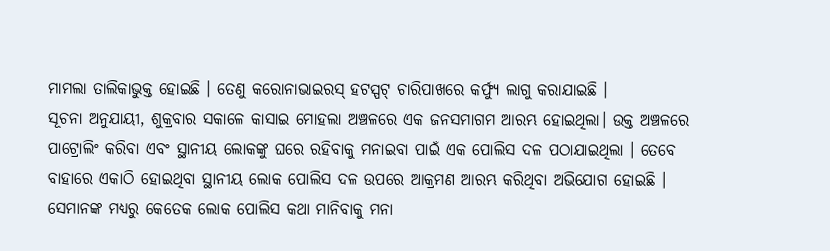ମାମଲା ତାଲିକାଭୁକ୍ତ ହୋଇଛି । ତେଣୁ କରୋନାଭାଇରସ୍ ହଟସ୍ପଟ୍ ଚାରିପାଖରେ କର୍ଫ୍ୟୁ ଲାଗୁ କରାଯାଇଛି ।
ସୂଚନା ଅନୁଯାୟୀ, ଶୁକ୍ରବାର ସକାଳେ କାସାଇ ମୋହଲା ଅଞ୍ଚଳରେ ଏକ ଜନସମାଗମ ଆରମ୍ଭ ହୋଇଥିଲା। ଉକ୍ତ ଅଞ୍ଚଳରେ ପାଟ୍ରୋଲିଂ କରିବା ଏବଂ ସ୍ଥାନୀୟ ଲୋକଙ୍କୁ ଘରେ ରହିବାକୁ ମନାଇବା ପାଇଁ ଏକ ପୋଲିସ ଦଳ ପଠାଯାଇଥିଲା । ତେବେ ବାହାରେ ଏକାଠି ହୋଇଥିବା ସ୍ଥାନୀୟ ଲୋକ ପୋଲିସ ଦଳ ଉପରେ ଆକ୍ରମଣ ଆରମ୍ଭ କରିଥିବା ଅଭିଯୋଗ ହୋଇଛି ।
ସେମାନଙ୍କ ମଧ୍ୟରୁ କେତେକ ଲୋକ ପୋଲିସ କଥା ମାନିବାକୁ ମନା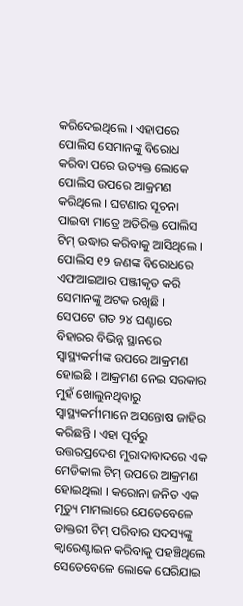କରିଦେଇଥିଲେ । ଏହାପରେ ପୋଲିସ ସେମାନଙ୍କୁ ବିରୋଧ କରିବା ପରେ ଉତ୍ୟକ୍ତ ଲୋକେ ପୋଲିସ ଉପରେ ଆକ୍ରମଣ କରିଥିଲେ । ଘଟଣାର ସୂଚନା ପାଇବା ମାତ୍ରେ ଅତିରିକ୍ତ ପୋଲିସ ଟିମ୍ ଉଦ୍ଧାର କରିବାକୁ ଆସିଥିଲେ । ପୋଲିସ ୧୨ ଜଣଙ୍କ ବିରୋଧରେ ଏଫଆଇଆର ପଞ୍ଜୀକୃତ କରି ସେମାନଙ୍କୁ ଅଟକ ରଖିଛି ।
ସେପଟେ ଗତ ୨୪ ଘଣ୍ଟାରେ ବିହାରର ବିଭିନ୍ନ ସ୍ଥାନରେ ସ୍ୱାସ୍ଥ୍ୟକର୍ମୀଙ୍କ ଉପରେ ଆକ୍ରମଣ ହୋଇଛି । ଆକ୍ରମଣ ନେଇ ସରକାର ମୁହଁ ଖୋଲୁନଥିବାରୁ ସ୍ୱାସ୍ଥ୍ୟକର୍ମୀମାନେ ଅସନ୍ତୋଷ ଜାହିର କରିଛନ୍ତି । ଏହା ପୂର୍ବରୁ ଉତ୍ତରପ୍ରଦେଶ ମୁରାଦାବାଦରେ ଏକ ମେଡିକାଲ ଟିମ୍ ଉପରେ ଆକ୍ରମଣ ହୋଇଥିଲା । କରୋନା ଜନିତ ଏକ ମୃତ୍ୟୁ ମାମଲାରେ ଯେତେବେଳେ ଡାକ୍ତରୀ ଟିମ୍ ପରିବାର ସଦସ୍ୟଙ୍କୁ କ୍ୱାରେଣ୍ଟାଇନ କରିବାକୁ ପହଞ୍ଚିଥିଲେ ସେତେବେଳେ ଲୋକେ ଘେରିଯାଇ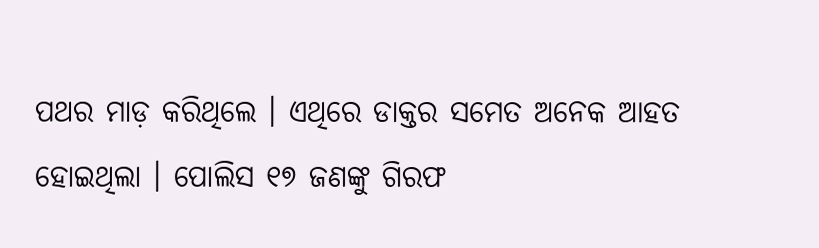ପଥର ମାଡ଼ କରିଥିଲେ । ଏଥିରେ ଡାକ୍ତର ସମେତ ଅନେକ ଆହତ ହୋଇଥିଲା । ପୋଲିସ ୧୭ ଜଣଙ୍କୁ ଗିରଫ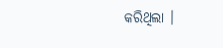କରିଥିଲା ।